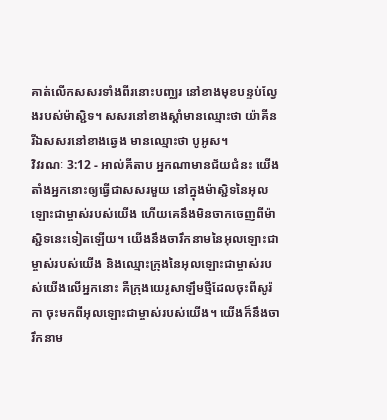គាត់លើកសសរទាំងពីរនោះបញ្ឈរ នៅខាងមុខបន្ទប់ល្វែងរបស់ម៉ាស្ជិទ។ សសរនៅខាងស្តាំមានឈ្មោះថា យ៉ាគីន រីឯសសរនៅខាងឆ្វេង មានឈ្មោះថា បូអូស។
វិវរណៈ 3:12 - អាល់គីតាប អ្នកណាមានជ័យជំនះ យើងតាំងអ្នកនោះឲ្យធ្វើជាសសរមួយ នៅក្នុងម៉ាស្ជិទនៃអុលឡោះជាម្ចាស់របស់យើង ហើយគេនឹងមិនចាកចេញពីម៉ាស្ជិទនេះទៀតឡើយ។ យើងនឹងចារឹកនាមនៃអុលឡោះជាម្ចាស់របស់យើង និងឈ្មោះក្រុងនៃអុលឡោះជាម្ចាស់របស់យើងលើអ្នកនោះ គឺក្រុងយេរូសាឡឹមថ្មីដែលចុះពីសូរ៉កា ចុះមកពីអុលឡោះជាម្ចាស់របស់យើង។ យើងក៏នឹងចារឹកនាម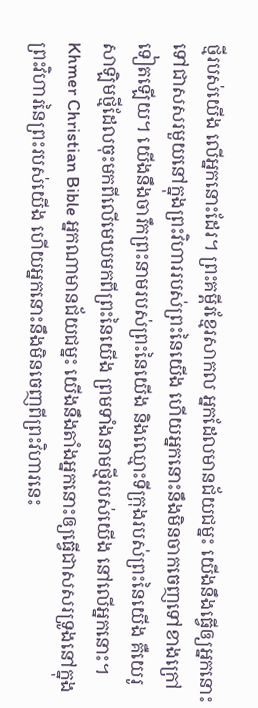ថ្មីរបស់យើង លើអ្នកនោះដែរ។ ព្រះគម្ពីរខ្មែរសាកល អ្នកដែលមានជ័យជម្នះ យើងនឹងធ្វើឲ្យអ្នកនោះទៅជាសសរមួយនៅក្នុងព្រះវិហាររបស់ព្រះនៃយើង ហើយអ្នកនោះនឹងមិនចាកចេញទៅខាងក្រៅទៀតឡើយ។ យើងនឹងចារឹកព្រះនាមរបស់ព្រះនៃយើង និងឈ្មោះទីក្រុងរបស់ព្រះនៃយើង គឺយេរូសាឡិមថ្មីដែលចុះមកពីលើមេឃមកពីព្រះនៃយើង ព្រមទាំងនាមថ្មីរបស់យើង នៅលើអ្នកនោះ។ Khmer Christian Bible អ្នកណាមានជ័យជម្នះ យើងនឹងតាំងអ្នកនោះឲ្យធ្វើជាសសរទ្រូងនៅក្នុងព្រះវិហារនៃព្រះរបស់យើង ហើយអ្នកនោះនឹងមិនចេញពីព្រះវិហារនេះ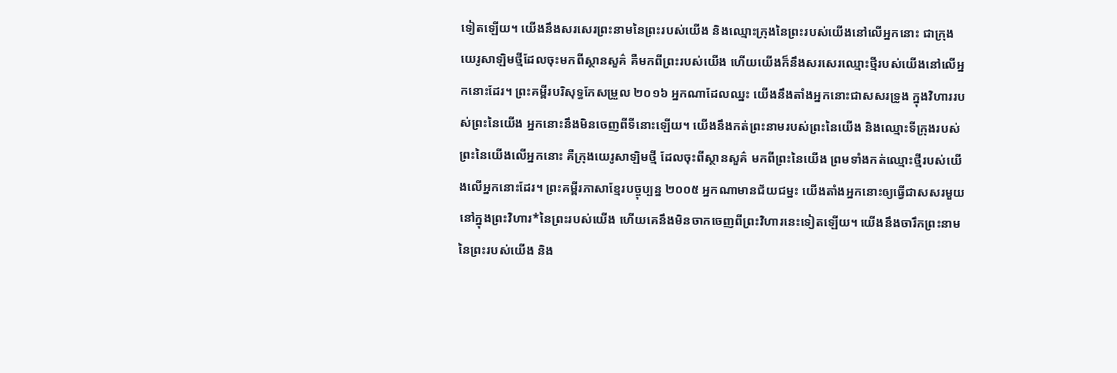ទៀតឡើយ។ យើងនឹងសរសេរព្រះនាមនៃព្រះរបស់យើង និងឈ្មោះក្រុងនៃព្រះរបស់យើងនៅលើអ្នកនោះ ជាក្រុងយេរូសាឡិមថ្មីដែលចុះមកពីស្ថានសួគ៌ គឺមកពីព្រះរបស់យើង ហើយយើងក៏នឹងសរសេរឈ្មោះថ្មីរបស់យើងនៅលើអ្នកនោះដែរ។ ព្រះគម្ពីរបរិសុទ្ធកែសម្រួល ២០១៦ អ្នកណាដែលឈ្នះ យើងនឹងតាំងអ្នកនោះជាសសរទ្រូង ក្នុងវិហាររបស់ព្រះនៃយើង អ្នកនោះនឹងមិនចេញពីទីនោះឡើយ។ យើងនឹងកត់ព្រះនាមរបស់ព្រះនៃយើង និងឈ្មោះទីក្រុងរបស់ព្រះនៃយើងលើអ្នកនោះ គឺក្រុងយេរូសាឡិមថ្មី ដែលចុះពីស្ថានសួគ៌ មកពីព្រះនៃយើង ព្រមទាំងកត់ឈ្មោះថ្មីរបស់យើងលើអ្នកនោះដែរ។ ព្រះគម្ពីរភាសាខ្មែរបច្ចុប្បន្ន ២០០៥ អ្នកណាមានជ័យជម្នះ យើងតាំងអ្នកនោះឲ្យធ្វើជាសសរមួយ នៅក្នុងព្រះវិហារ*នៃព្រះរបស់យើង ហើយគេនឹងមិនចាកចេញពីព្រះវិហារនេះទៀតឡើយ។ យើងនឹងចារឹកព្រះនាមនៃព្រះរបស់យើង និង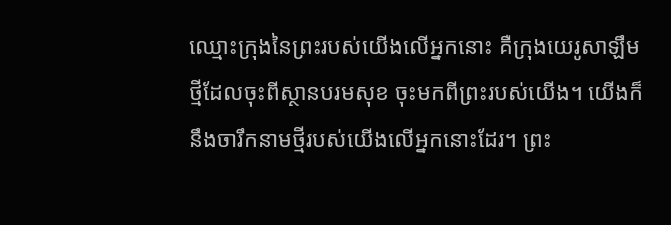ឈ្មោះក្រុងនៃព្រះរបស់យើងលើអ្នកនោះ គឺក្រុងយេរូសាឡឹមថ្មីដែលចុះពីស្ថានបរមសុខ ចុះមកពីព្រះរបស់យើង។ យើងក៏នឹងចារឹកនាមថ្មីរបស់យើងលើអ្នកនោះដែរ។ ព្រះ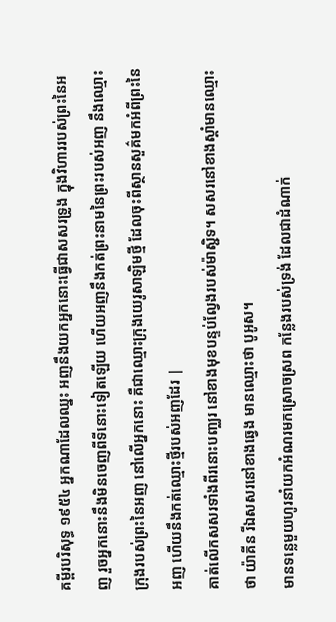គម្ពីរបរិសុទ្ធ ១៩៥៤ អ្នកណាដែលឈ្នះ អញនឹងយកអ្នកនោះធ្វើជាសសរទ្រូង ក្នុងវិហាររបស់ព្រះនៃអញ រួចអ្នកនោះនឹងមិនចេញពីទីនោះទៀតឡើយ ហើយអញនឹងកត់ព្រះនាមនៃព្រះរបស់អញ នឹងឈ្មោះក្រុងរបស់ព្រះនៃអញ នៅលើអ្នកនោះ គឺជាឈ្មោះក្រុងយេរូសាឡិមថ្មី ដែលចុះពីស្ថានសួគ៌មកអំពីព្រះនៃអញ ហើយនឹងកត់ឈ្មោះថ្មីរបស់អញដែរ |
គាត់លើកសសរទាំងពីរនោះបញ្ឈរ នៅខាងមុខបន្ទប់ល្វែងរបស់ម៉ាស្ជិទ។ សសរនៅខាងស្តាំមានឈ្មោះថា យ៉ាគីន រីឯសសរនៅខាងឆ្វេង មានឈ្មោះថា បូអូស។
មានទន្លេមួយហូរនាំយកអំណរមកស្រោចស្រព កន្លែងរបស់ទ្រង់ ដែលជាដំណាក់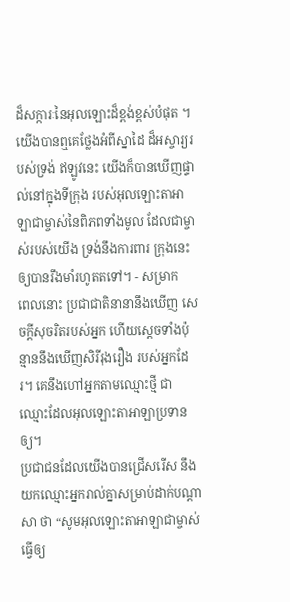ដ៏សក្ការៈនៃអុលឡោះដ៏ខ្ពង់ខ្ពស់បំផុត ។
យើងបានឮគេថ្លែងអំពីស្នាដៃ ដ៏អស្ចារ្យរបស់ទ្រង់ ឥឡូវនេះ យើងក៏បានឃើញផ្ទាល់នៅក្នុងទីក្រុង របស់អុលឡោះតាអាឡាជាម្ចាស់នៃពិភពទាំងមូល ដែលជាម្ចាស់របស់យើង ទ្រង់នឹងការពារ ក្រុងនេះ ឲ្យបានរឹងមាំរហូតតទៅ។ - សម្រាក
ពេលនោះ ប្រជាជាតិនានានឹងឃើញ សេចក្ដីសុចរិតរបស់អ្នក ហើយស្ដេចទាំងប៉ុន្មាននឹងឃើញសិរីរុងរឿង របស់អ្នកដែរ។ គេនឹងហៅអ្នកតាមឈ្មោះថ្មី ជាឈ្មោះដែលអុលឡោះតាអាឡាប្រទានឲ្យ។
ប្រជាជនដែលយើងបានជ្រើសរើស នឹងយកឈ្មោះអ្នករាល់គ្នាសម្រាប់ដាក់បណ្ដាសា ថា “សូមអុលឡោះតាអាឡាជាម្ចាស់ធ្វើឲ្យ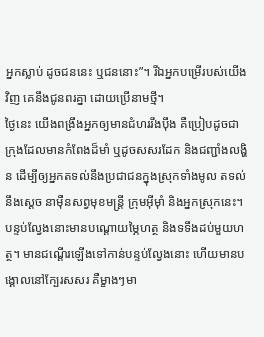អ្នកស្លាប់ ដូចជននេះ ឬជននោះ”។ រីឯអ្នកបម្រើរបស់យើងវិញ គេនឹងជូនពរគ្នា ដោយប្រើនាមថ្មី។
ថ្ងៃនេះ យើងពង្រឹងអ្នកឲ្យមានជំហររឹងប៉ឹង គឺប្រៀបដូចជាក្រុងដែលមានកំពែងដ៏មាំ ឬដូចសសរដែក និងជញ្ជាំងលង្ហិន ដើម្បីឲ្យអ្នកតទល់នឹងប្រជាជនក្នុងស្រុកទាំងមូល តទល់នឹងស្ដេច នាម៉ឺនសព្វមុខមន្ត្រី ក្រុមអ៊ីមុាំ និងអ្នកស្រុកនេះ។
បន្ទប់ល្វែងនោះមានបណ្ដោយម្ភៃហត្ថ និងទទឹងដប់មួយហត្ថ។ មានជណ្ដើរឡើងទៅកាន់បន្ទប់ល្វែងនោះ ហើយមានបង្គោលនៅក្បែរសសរ គឺម្ខាងៗមា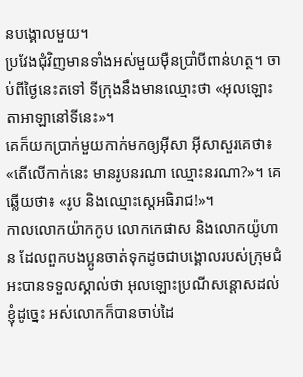នបង្គោលមួយ។
ប្រវែងជុំវិញមានទាំងអស់មួយម៉ឺនប្រាំបីពាន់ហត្ថ។ ចាប់ពីថ្ងៃនេះតទៅ ទីក្រុងនឹងមានឈ្មោះថា «អុលឡោះតាអាឡានៅទីនេះ»។
គេក៏យកប្រាក់មួយកាក់មកឲ្យអ៊ីសា អ៊ីសាសួរគេថា៖ «តើលើកាក់នេះ មានរូបនរណា ឈ្មោះនរណា?»។ គេឆ្លើយថា៖ «រូប និងឈ្មោះស្តេអធិរាជ!»។
កាលលោកយ៉ាកកូប លោកកេផាស និងលោកយ៉ូហាន ដែលពួកបងប្អូនចាត់ទុកដូចជាបង្គោលរបស់ក្រុមជំអះបានទទួលស្គាល់ថា អុលឡោះប្រណីសន្ដោសដល់ខ្ញុំដូច្នេះ អស់លោកក៏បានចាប់ដៃ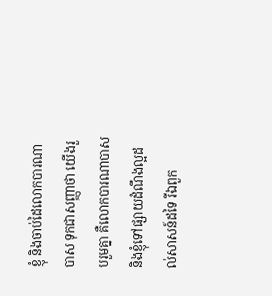ខ្ញុំ និងចាប់ដៃលោកបារណាបាស ទុកជាសញ្ញាថា យើងរួបរួមគ្នា គឺលោកបារណាបាស និងខ្ញុំទៅផ្សាយដំណឹងល្អដល់សាសន៍ដទៃ រីឯពួក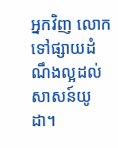អ្នកវិញ លោកទៅផ្សាយដំណឹងល្អដល់សាសន៍យូដា។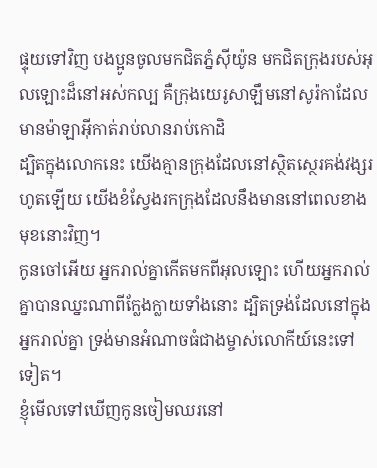ផ្ទុយទៅវិញ បងប្អូនចូលមកជិតភ្នំស៊ីយ៉ូន មកជិតក្រុងរបស់អុលឡោះដ៏នៅអស់កល្ប គឺក្រុងយេរូសាឡឹមនៅសូរ៉កាដែលមានម៉ាឡាអ៊ីកាត់រាប់លានរាប់កោដិ
ដ្បិតក្នុងលោកនេះ យើងគ្មានក្រុងដែលនៅស្ថិតស្ថេរគង់វង្សរហូតឡើយ យើងខំស្វែងរកក្រុងដែលនឹងមាននៅពេលខាងមុខនោះវិញ។
កូនចៅអើយ អ្នករាល់គ្នាកើតមកពីអុលឡោះ ហើយអ្នករាល់គ្នាបានឈ្នះណាពីក្លែងក្លាយទាំងនោះ ដ្បិតទ្រង់ដែលនៅក្នុងអ្នករាល់គ្នា ទ្រង់មានអំណាចធំជាងម្ចាស់លោកីយ៍នេះទៅទៀត។
ខ្ញុំមើលទៅឃើញកូនចៀមឈរនៅ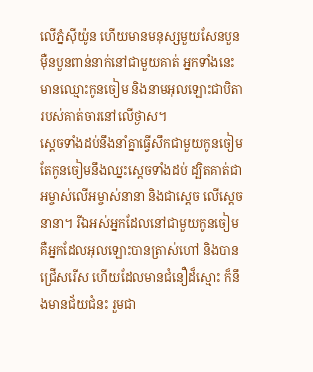លើភ្នំស៊ីយ៉ូន ហើយមានមនុស្សមួយសែនបួនម៉ឺនបួនពាន់នាក់នៅជាមួយគាត់ អ្នកទាំងនេះមានឈ្មោះកូនចៀម និងនាមអុលឡោះជាបិតារបស់គាត់ចារនៅលើថ្ងាស។
ស្ដេចទាំងដប់នឹងនាំគ្នាធ្វើសឹកជាមួយកូនចៀម តែកូនចៀមនឹងឈ្នះស្ដេចទាំងដប់ ដ្បិតគាត់ជាអម្ចាស់លើអម្ចាស់នានា និងជាស្តេច លើស្តេចនានា។ រីឯអស់អ្នកដែលនៅជាមួយកូនចៀម គឺអ្នកដែលអុលឡោះបានត្រាស់ហៅ និងបានជ្រើសរើស ហើយដែលមានជំនឿដ៏ស្មោះ ក៏នឹងមានជ័យជំនះ រួមជា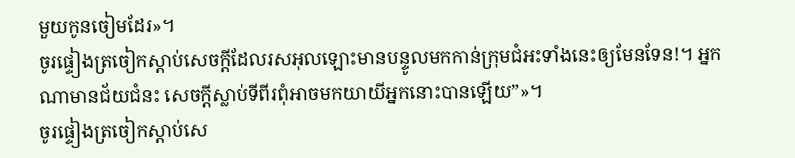មួយកូនចៀមដែរ»។
ចូរផ្ទៀងត្រចៀកស្ដាប់សេចក្ដីដែលរសអុលឡោះមានបន្ទូលមកកាន់ក្រុមជំអះទាំងនេះឲ្យមែនទែន!។ អ្នកណាមានជ័យជំនះ សេចក្ដីស្លាប់ទីពីរពុំអាចមកយាយីអ្នកនោះបានឡើយ”»។
ចូរផ្ទៀងត្រចៀកស្ដាប់សេ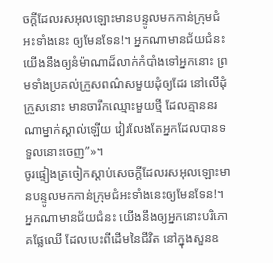ចក្ដីដែលរសអុលឡោះមានបន្ទូលមកកាន់ក្រុមជំអះទាំងនេះ ឲ្យមែនទែន!។ អ្នកណាមានជ័យជំនះ យើងនឹងឲ្យនំម៉ាណាដ៏លាក់កំបាំងទៅអ្នកនោះ ព្រមទាំងប្រគល់ក្រួសពណ៌សមួយដុំឲ្យដែរ នៅលើដុំក្រួសនោះ មានចារឹកឈ្មោះមួយថ្មី ដែលគ្មាននរណាម្នាក់ស្គាល់ឡើយ វៀរលែងតែអ្នកដែលបានទទួលនោះចេញ”»។
ចូរផ្ទៀងត្រចៀកស្ដាប់សេចក្ដីដែលរសអុលឡោះមានបន្ទូលមកកាន់ក្រុមជំអះទាំងនេះឲ្យមែនទែន!។ អ្នកណាមានជ័យជំនះ យើងនឹងឲ្យអ្នកនោះបរិភោគផ្លែឈើ ដែលបេះពីដើមនៃជីវិត នៅក្នុងសួនឧ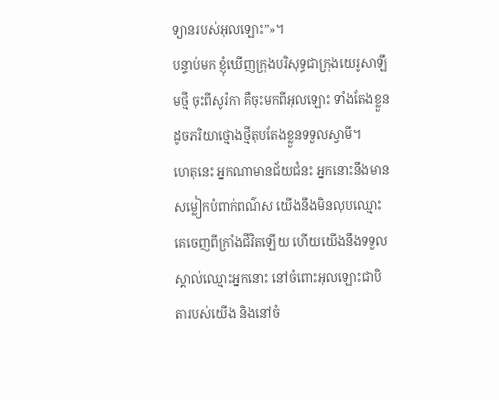ទ្យានរបស់អុលឡោះ”»។
បន្ទាប់មក ខ្ញុំឃើញក្រុងបរិសុទ្ធជាក្រុងយេរូសាឡឹមថ្មី ចុះពីសូរ៉កា គឺចុះមកពីអុលឡោះ ទាំងតែងខ្លួនដូចភរិយាថ្មោងថ្មីតុបតែងខ្លួនទទួលស្វាមី។
ហេតុនេះ អ្នកណាមានជ័យជំនះ អ្នកនោះនឹងមានសម្លៀកបំពាក់ពណ៌ស យើងនឹងមិនលុបឈ្មោះគេចេញពីក្រាំងជីវិតឡើយ ហើយយើងនឹងទទួលស្គាល់ឈ្មោះអ្នកនោះ នៅចំពោះអុលឡោះជាបិតារបស់យើង និងនៅចំ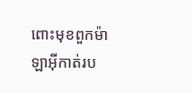ពោះមុខពួកម៉ាឡាអ៊ីកាត់រប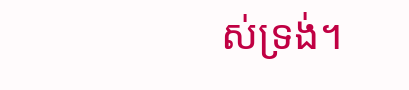ស់ទ្រង់។